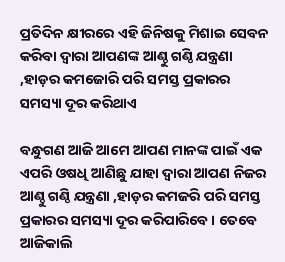ପ୍ରତିଦିନ କ୍ଷୀରରେ ଏହି ଜିନିଷକୁ ମିଶାଇ ସେବନ କରିବା ଦ୍ଵାରା ଆପଣଙ୍କ ଆଣ୍ଠୁ ଗଣ୍ଠି ଯନ୍ତ୍ରଣା ,ହାଡ଼ର କମଜୋରି ପରି ସମସ୍ତ ପ୍ରକାରର ସମସ୍ୟା ଦୂର କରିଥାଏ

ବନ୍ଧୁଗଣ ଆଜି ଆମେ ଆପଣ ମାନଙ୍କ ପାଇଁ ଏକ ଏପରି ଓଷଧି ଆଣିଛୁ ଯାହା ଦ୍ଵାରା ଆପଣ ନିଜର ଆଣ୍ଠୁ ଗଣ୍ଠି ଯନ୍ତ୍ରଣା ,ହାଡ଼ର କମଜରି ପରି ସମସ୍ତ ପ୍ରକାରର ସମସ୍ୟା ଦୂର କରିପାରିବେ । ତେବେ ଆଜିକାଲି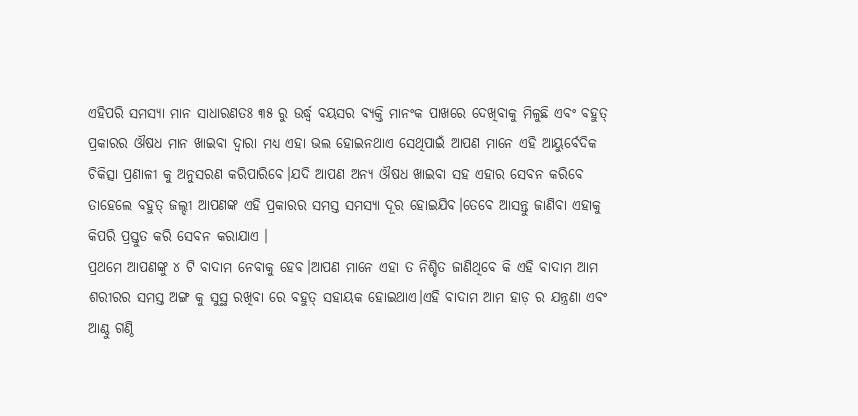ଏହିପରି ସମସ୍ୟା ମାନ ସାଧାରଣତଃ ୩୫ ରୁ ଉର୍ଦ୍ଧ୍ବ ବୟସର ବ୍ୟକ୍ତି ମାନଂକ ପାଖରେ ଦେଖିବାକୁ ମିଳୁଛି ଏବଂ ବହୁତ୍ ପ୍ରକାରର ଔଷଧ ମାନ ଖାଇବା ଦ୍ଵାରା ମଧ୍ୟ ଏହା ଭଲ ହୋଇନଥାଏ ସେଥିପାଇଁ ଆପଣ ମାନେ ଏହି ଆୟୁର୍ବେଦିକ ଚିକିତ୍ସା ପ୍ରଣାଳୀ କୁ ଅନୁସରଣ କରିପାରିବେ।ଯଦି ଆପଣ ଅନ୍ୟ ଔଷଧ ଖାଇବା ସହ ଏହାର ସେବନ କରିବେ ତାହେଲେ ବହୁତ୍ ଜଲ୍ଦୀ ଆପଣଙ୍କ ଏହି ପ୍ରକାରର ସମସ୍ତ ସମସ୍ୟା ଦୂର ହୋଇଯିବ।ତେବେ ଆସନ୍ତୁ ଜାଣିବା ଏହାକୁ କିପରି ପ୍ରସ୍ତୁତ କରି ସେବନ କରାଯାଏ ।
ପ୍ରଥମେ ଆପଣଙ୍କୁ ୪ ଟି ବାଦାମ ନେବାକୁ ହେବ।ଆପଣ ମାନେ ଏହା ତ ନିଶ୍ଚିତ ଜାଣିଥିବେ କି ଏହି ବାଦାମ ଆମ ଶରୀରର ସମସ୍ତ ଅଙ୍ଗ କୁ ସୁସ୍ଥ ରଖିବା ରେ ବହୁତ୍ ସହାୟକ ହୋଇଥାଏ।ଏହି ବାଦାମ ଆମ ହାଡ଼ ର ଯନ୍ତ୍ରଣା ଏବଂ ଆଣ୍ଠୁ ଗଣ୍ଠି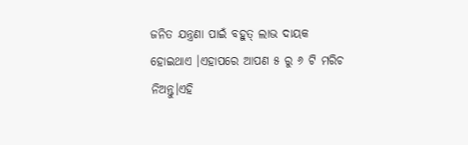ଜନିତ ଯନ୍ତ୍ରଣା ପାଇଁ ବହୁତ୍ ଲାଭ ଦାୟକ ହୋଇଥାଏ ।ଏହାପରେ ଆପଣ ୫ ରୁ ୬ ଟି ମରିଚ ନିଅନ୍ତୁ।ଏହି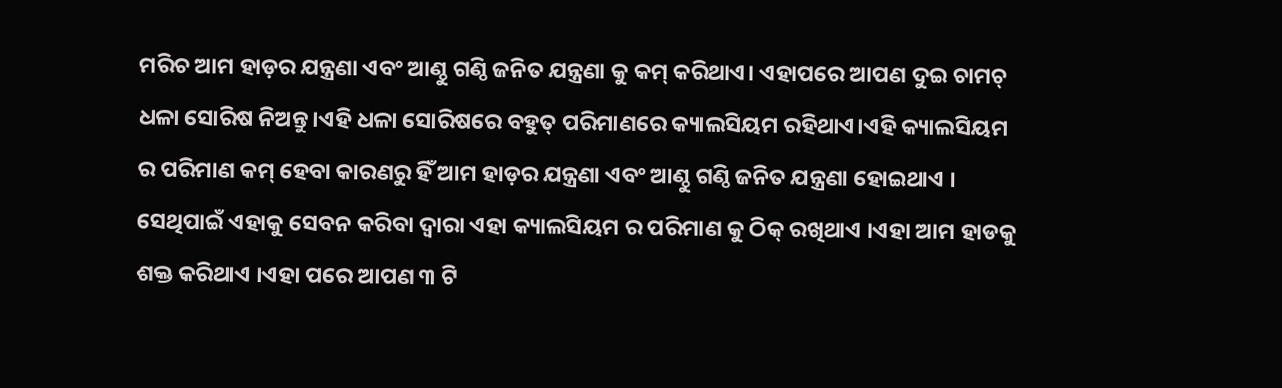ମରିଚ ଆମ ହାଡ଼ର ଯନ୍ତ୍ରଣା ଏବଂ ଆଣ୍ଠୁ ଗଣ୍ଠି ଜନିତ ଯନ୍ତ୍ରଣା କୁ କମ୍ କରିଥାଏ। ଏହାପରେ ଆପଣ ଦୁଇ ଚାମଚ୍ ଧଳା ସୋରିଷ ନିଅନ୍ତୁ।ଏହି ଧଳା ସୋରିଷରେ ବହୁତ୍ ପରିମାଣରେ କ୍ୟାଲସିୟମ ରହିଥାଏ।ଏହି କ୍ୟାଲସିୟମ ର ପରିମାଣ କମ୍ ହେବା କାରଣରୁ ହିଁ ଆମ ହାଡ଼ର ଯନ୍ତ୍ରଣା ଏବଂ ଆଣ୍ଠୁ ଗଣ୍ଠି ଜନିତ ଯନ୍ତ୍ରଣା ହୋଇଥାଏ ।
ସେଥିପାଇଁ ଏହାକୁ ସେବନ କରିବା ଦ୍ୱାରା ଏହା କ୍ୟାଲସିୟମ ର ପରିମାଣ କୁ ଠିକ୍ ରଖିଥାଏ ।ଏହା ଆମ ହାଡକୁ ଶକ୍ତ କରିଥାଏ ।ଏହା ପରେ ଆପଣ ୩ ଟି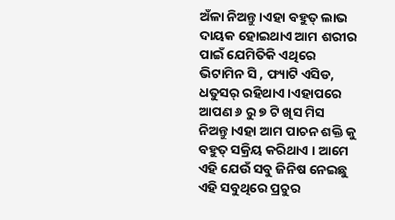ଅଁଳା ନିଅନ୍ତୁ ।ଏହା ବହୁତ୍ ଲାଭ ଦାୟକ ହୋଇଥାଏ ଆମ ଶରୀର ପାଇଁ ଯେମିତିକି ଏଥିରେ ଭିଟାମିନ ସି , ଫ୍ୟାଟି ଏସିଡ, ଧତୁସର୍ ରହିଥାଏ।ଏହାପରେ ଆପଣ ୬ ରୁ ୭ ଟି ଖିସ ମିସ ନିଅନ୍ତୁ।ଏହା ଆମ ପାଚନ ଶକ୍ତି କୁ ବହୁତ୍ ସକ୍ରିୟ କରିଥାଏ । ଆମେ ଏହି ଯେଉଁ ସବୁ ଜିନିଷ ନେଇଛୁ ଏହି ସବୁଥିରେ ପ୍ରଚୁର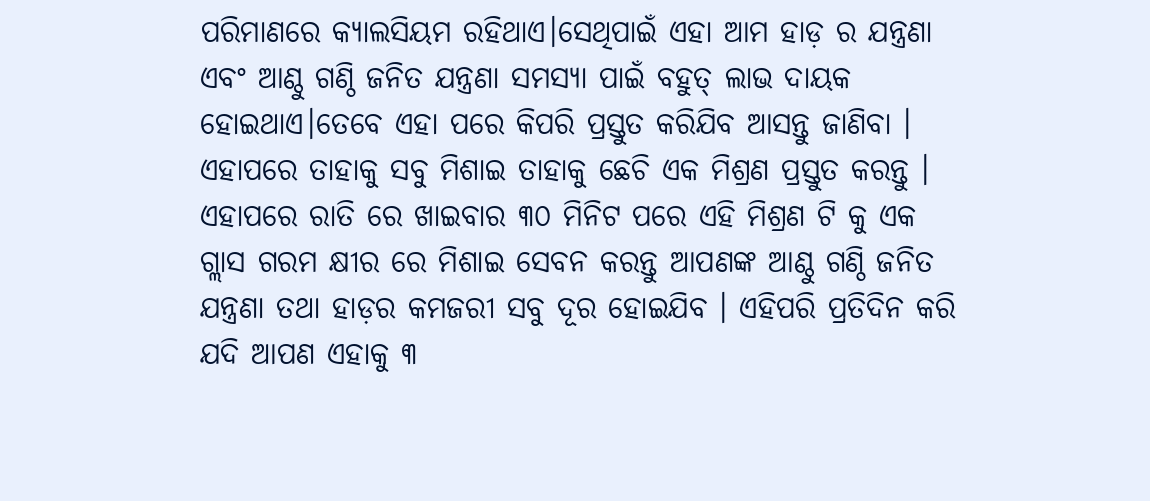ପରିମାଣରେ କ୍ୟାଲସିୟମ ରହିଥାଏ।ସେଥିପାଇଁ ଏହା ଆମ ହାଡ଼ ର ଯନ୍ତ୍ରଣା ଏବଂ ଆଣ୍ଠୁ ଗଣ୍ଠି ଜନିତ ଯନ୍ତ୍ରଣା ସମସ୍ୟା ପାଇଁ ବହୁତ୍ ଲାଭ ଦାୟକ ହୋଇଥାଏ।ତେବେ ଏହା ପରେ କିପରି ପ୍ରସ୍ତୁତ କରିଯିବ ଆସନ୍ତୁ ଜାଣିବା ।
ଏହାପରେ ତାହାକୁ ସବୁ ମିଶାଇ ତାହାକୁ ଛେଚି ଏକ ମିଶ୍ରଣ ପ୍ରସ୍ତୁତ କରନ୍ତୁ । ଏହାପରେ ରାତି ରେ ଖାଇବାର ୩୦ ମିନିଟ ପରେ ଏହି ମିଶ୍ରଣ ଟି କୁ ଏକ ଗ୍ଲାସ ଗରମ କ୍ଷୀର ରେ ମିଶାଇ ସେବନ କରନ୍ତୁ ଆପଣଙ୍କ ଆଣ୍ଠୁ ଗଣ୍ଠି ଜନିତ ଯନ୍ତ୍ରଣା ତଥା ହାଡ଼ର କମଜରୀ ସବୁ ଦୂର ହୋଇଯିବ । ଏହିପରି ପ୍ରତିଦିନ କରି ଯଦି ଆପଣ ଏହାକୁ ୩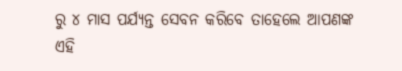ରୁ ୪ ମାସ ପର୍ଯ୍ୟନ୍ତ ସେବନ କରିବେ ତାହେଲେ ଆପଣଙ୍କ ଏହି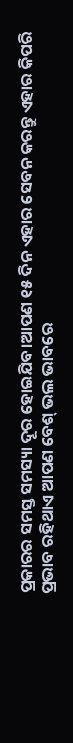ପ୍ରକାରର ସମସ୍ତ ସମସ୍ୟା ଦୂର ହୋଇଯିବ।ଆପଣ ୧୫ ଦିନ ଏହାର ସେବନ କରନ୍ତୁ ଏହାର କିପରି ପ୍ରଭାବ ରହିଥାଏ ଆପଣ ବେଶ୍ ଭଲ ଭାବରେ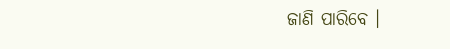ଜାଣି ପାରିବେ ।